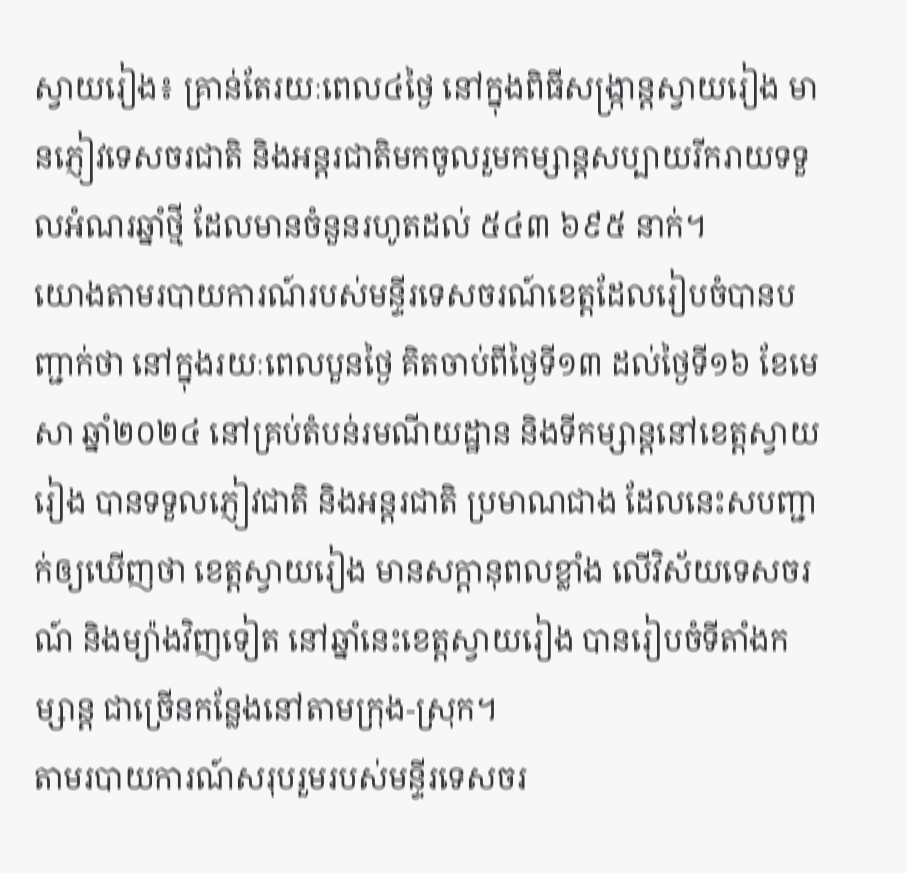ស្វាយរៀង៖ គ្រាន់តែរយៈពេល៤ថ្ងៃ នៅក្នុងពិធីសង្ក្រាន្តស្វាយរៀង មានភ្ញៀវទេសចរជាតិ និងអន្តរជាតិមកចូលរួមកម្សាន្តសប្បាយរីករាយទទួលអំណរឆ្នាំថ្មី ដែលមានចំនួនរហូតដល់ ៥៤៣ ៦៩៥ នាក់។
យោងតាមរបាយការណ៍របស់មន្ទីរទេសចរណ៍ខេត្តដែលរៀបចំបានបញ្ជាក់ថា នៅក្នុងរយៈពេលបួនថ្ងៃ គិតចាប់ពីថ្ងៃទី១៣ ដល់ថ្ងៃទី១៦ ខែមេសា ឆ្នាំ២០២៤ នៅគ្រប់តំបន់រមណីយដ្ឋាន និងទីកម្សាន្ដនៅខេត្តស្វាយរៀង បានទទួលភ្ញៀវជាតិ និងអន្តរជាតិ ប្រមាណជាង ដែលនេះសបញ្ជាក់ឲ្យឃើញថា ខេត្តស្វាយរៀង មានសក្តានុពលខ្លាំង លើវិស័យទេសចរណ៍ និងម្យ៉ាងវិញទៀត នៅឆ្នាំនេះខេត្តស្វាយរៀង បានរៀបចំទីតាំងកម្សាន្ត ជាច្រើនកន្លែងនៅតាមក្រុង-ស្រុក។
តាមរបាយការណ៍សរុបរួមរបស់មន្ទីរទេសចរ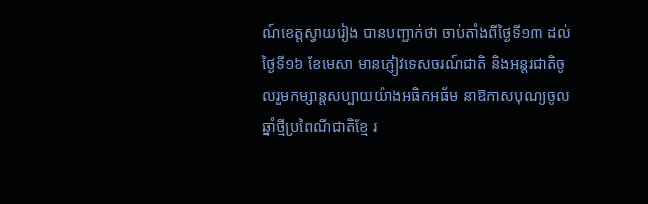ណ៍ខេត្តស្វាយរៀង បានបញ្ជាក់ថា ចាប់តាំងពីថ្ងៃទី១៣ ដល់ថ្ងៃទី១៦ ខែមេសា មានភ្ញៀវទេសចរណ៍ជាតិ និងអន្តរជាតិចូលរួមកម្សាន្តសប្បាយយ៉ាងអធិកអធ័ម នាឱកាសបុណ្យចូលឆ្នាំថ្មីប្រពៃណីជាតិខ្មែ រ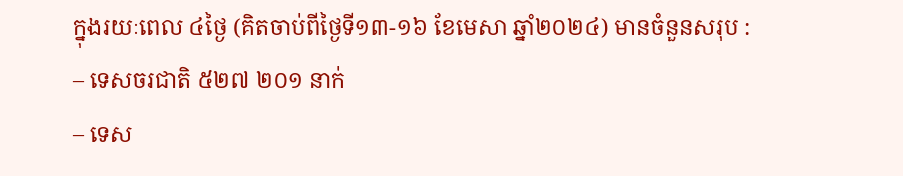ក្នុងរយៈពេល ៤ថ្ងៃ (គិតចាប់ពីថ្ងៃទី១៣-១៦ ខែមេសា ឆ្នាំ២០២៤) មានចំនួនសរុប :
– ទេសចរជាតិ ៥២៧ ២០១ នាក់
– ទេស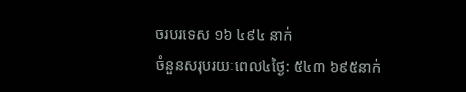ចរបរទេស ១៦ ៤៩៤ នាក់
ចំនួនសរុបរយៈពេល៤ថ្ងៃ: ៥៤៣ ៦៩៥នាក់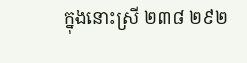ក្នុងនោះស្រី ២៣៨ ២៩២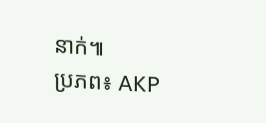នាក់៕
ប្រភព៖ AKP